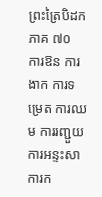ព្រះត្រៃបិដក ភាគ ៧០
ការឱន ការងាក ការទម្រេត ការឈម ការរញ្ជួយ ការអន្ទះសា ការក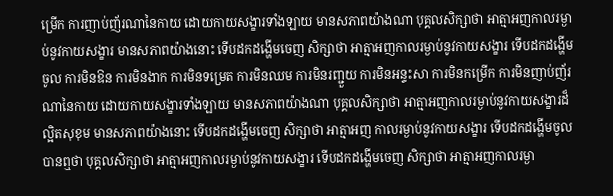ម្រើក ការញាប់ញ័រណានៃកាយ ដោយកាយសង្ខារទាំងឡាយ មានសភាពយ៉ាងណា បុគ្គលសិក្សាថា អាត្មាអញកាលរម្ងាប់នូវកាយសង្ខារ មានសភាពយ៉ាងនោះ ទើបដកដង្ហើមចេញ សិក្សាថា អាត្មាអញកាលរម្ងាប់នូវកាយសង្ខារ ទើបដកដង្ហើមចូល ការមិនឱន ការមិនងាក ការមិនទម្រេត ការមិនឈម ការមិនរញ្ជួយ ការមិនអន្ទះសា ការមិនកម្រើក ការមិនញាប់ញ័រណានៃកាយ ដោយកាយសង្ខារទាំងឡាយ មានសភាពយ៉ាងណា បុគ្គលសិក្សាថា អាត្មាអញកាលរម្ងាប់នូវកាយសង្ខារដ៏ល្អិតសុខុម មានសភាពយ៉ាងនោះ ទើបដកដង្ហើមចេញ សិក្សាថា អាត្មាអញ កាលរម្ងាប់នូវកាយសង្ខារ ទើបដកដង្ហើមចូល បានឮថា បុគ្គលសិក្សាថា អាត្មាអញកាលរម្ងាប់នូវកាយសង្ខារ ទើបដកដង្ហើមចេញ សិក្សាថា អាត្មាអញកាលរម្ងា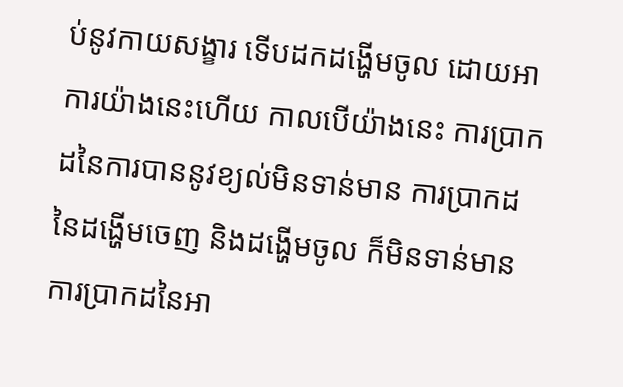ប់នូវកាយសង្ខារ ទើបដកដង្ហើមចូល ដោយអាការយ៉ាងនេះហើយ កាលបើយ៉ាងនេះ ការប្រាកដនៃការបាននូវខ្យល់មិនទាន់មាន ការប្រាកដនៃដង្ហើមចេញ និងដង្ហើមចូល ក៏មិនទាន់មាន ការប្រាកដនៃអា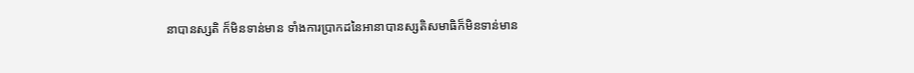នាបានស្សតិ ក៏មិនទាន់មាន ទាំងការប្រាកដនៃអានាបានស្សតិសមាធិក៏មិនទាន់មាន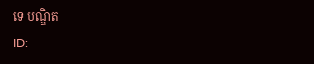ទេ បណ្ឌិត
ID: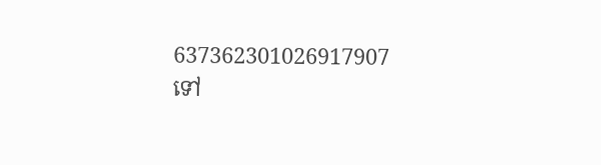637362301026917907
ទៅ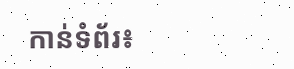កាន់ទំព័រ៖